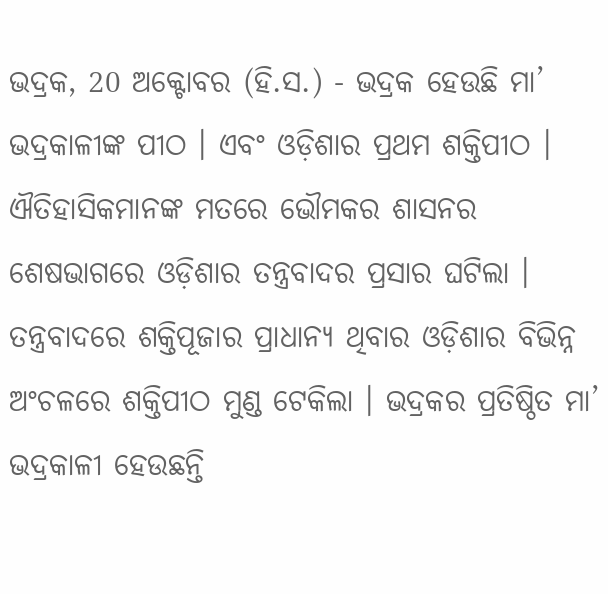ଭଦ୍ରକ, 20 ଅକ୍ଟୋବର (ହି.ସ.) - ଭଦ୍ରକ ହେଉଛି ମା’ ଭଦ୍ରକାଳୀଙ୍କ ପୀଠ । ଏବଂ ଓଡ଼ିଶାର ପ୍ରଥମ ଶକ୍ତିପୀଠ । ଐତିହାସିକମାନଙ୍କ ମତରେ ଭୌମକର ଶାସନର ଶେଷଭାଗରେ ଓଡ଼ିଶାର ତନ୍ତ୍ରବାଦର ପ୍ରସାର ଘଟିଲା । ତନ୍ତ୍ରବାଦରେ ଶକ୍ତିପୂଜାର ପ୍ରାଧାନ୍ୟ ଥିବାର ଓଡ଼ିଶାର ବିଭିନ୍ନ ଅଂଚଳରେ ଶକ୍ତିପୀଠ ମୁଣ୍ଡ ଟେକିଲା । ଭଦ୍ରକର ପ୍ରତିଷ୍ଠିତ ମା’ ଭଦ୍ରକାଳୀ ହେଉଛନ୍ତି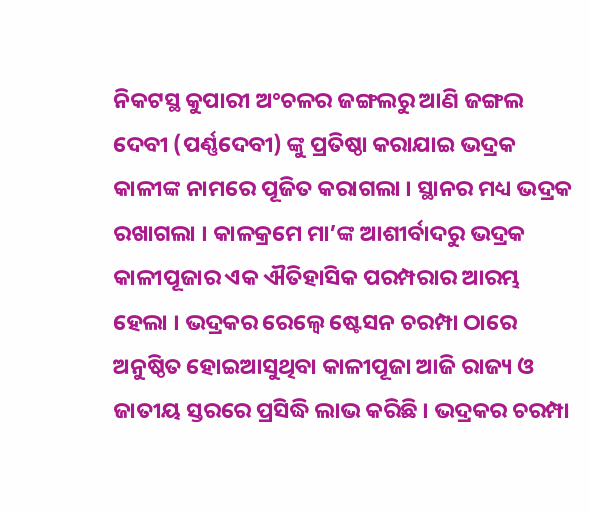ନିକଟସ୍ଥ କୁପାରୀ ଅଂଚଳର ଜଙ୍ଗଲରୁ ଆଣି ଜଙ୍ଗଲ ଦେବୀ (ପର୍ଣ୍ଣଦେବୀ) ଙ୍କୁ ପ୍ରତିଷ୍ଠା କରାଯାଇ ଭଦ୍ରକ କାଳୀଙ୍କ ନାମରେ ପୂଜିତ କରାଗଲା । ସ୍ଥାନର ମଧ୍ୟ ଭଦ୍ରକ ରଖାଗଲା । କାଳକ୍ରମେ ମା’ଙ୍କ ଆଶୀର୍ବାଦରୁ ଭଦ୍ରକ କାଳୀପୂଜାର ଏକ ଐତିହାସିକ ପରମ୍ପରାର ଆରମ୍ଭ ହେଲା । ଭଦ୍ରକର ରେଲ୍ୱେ ଷ୍ଟେସନ ଚରମ୍ପା ଠାରେ ଅନୁଷ୍ଠିତ ହୋଇଆସୁଥିବା କାଳୀପୂଜା ଆଜି ରାଜ୍ୟ ଓ ଜାତୀୟ ସ୍ତରରେ ପ୍ରସିଦ୍ଧି ଲାଭ କରିଛି । ଭଦ୍ରକର ଚରମ୍ପା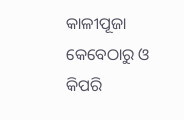କାଳୀପୂଜା କେବେଠାରୁ ଓ କିପରି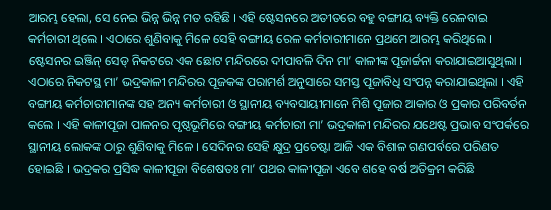ଆରମ୍ଭ ହେଲା, ସେ ନେଇ ଭିନ୍ନ ଭିନ୍ନ ମତ ରହିଛି । ଏହି ଷ୍ଟେସନରେ ଅତୀତରେ ବହୁ ବଙ୍ଗୀୟ ବ୍ୟକ୍ତି ରେଳବାଇ କର୍ମଚାରୀ ଥିଲେ । ଏଠାରେ ଶୁଣିବାକୁ ମିଳେ ସେହି ବଙ୍ଗୀୟ ରେଳ କର୍ମଚାରୀମାନେ ପ୍ରଥମେ ଆରମ୍ଭ କରିଥିଲେ । ଷ୍ଟେସନର ଇଞ୍ଜିନ୍ ସେଡ୍ ନିକଟରେ ଏକ ଛୋଟ ମନ୍ଦିରରେ ଦୀପାବଳି ଦିନ ମା’ କାଳୀଙ୍କ ପୂଜାର୍ଚ୍ଚନା କରାଯାଇଆସୁଥିଲା । ଏଠାରେ ନିକଟସ୍ଥ ମା’ ଭଦ୍ରକାଳୀ ମନ୍ଦିରର ପୂଜକଙ୍କ ପରାମର୍ଶ ଅନୁସାରେ ସମସ୍ତ ପୂଜାବିଧି ସଂପନ୍ନ କରାଯାଇଥିଲା । ଏହି ବଙ୍ଗୀୟ କର୍ମଚାରୀମାନଙ୍କ ସହ ଅନ୍ୟ କର୍ମଚାରୀ ଓ ସ୍ଥାନୀୟ ବ୍ୟବସାୟୀମାନେ ମିଶି ପୂଜାର ଆକାର ଓ ପ୍ରକାର ପରିବର୍ତନ କଲେ । ଏହି କାଳୀପୂଜା ପାଳନର ପୃଷ୍ଠଭୂମିରେ ବଙ୍ଗୀୟ କର୍ମଚାରୀ ମା’ ଭଦ୍ରକାଳୀ ମନ୍ଦିରର ଯଥେଷ୍ଟ ପ୍ରଭାବ ସଂପର୍କରେ ସ୍ଥାନୀୟ ଲୋକଙ୍କ ଠାରୁ ଶୁଣିବାକୁ ମିଳେ । ସେଦିନର ସେହି କ୍ଷୁଦ୍ର ପ୍ରଚେଷ୍ଟା ଆଜି ଏକ ବିଶାଳ ଗଣପର୍ବରେ ପରିଣତ ହୋଇଛି । ଭଦ୍ରକର ପ୍ରସିଦ୍ଧ କାଳୀପୂଜା ବିଶେଷତଃ ମା’ ପଥର କାଳୀପୂଜା ଏବେ ଶହେ ବର୍ଷ ଅତିକ୍ରମ କରିଛି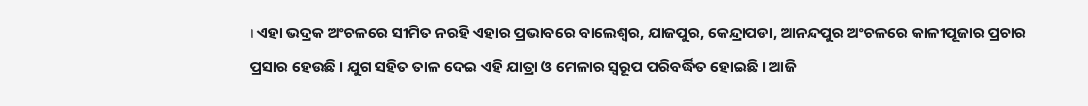। ଏହା ଭଦ୍ରକ ଅଂଚଳରେ ସୀମିତ ନରହି ଏହାର ପ୍ରଭାବରେ ବାଲେଶ୍ୱର, ଯାଜପୁର, କେନ୍ଦ୍ରାପଡା, ଆନନ୍ଦପୁର ଅଂଚଳରେ କାଳୀପୂଜାର ପ୍ରଚାର ପ୍ରସାର ହେଉଛି । ଯୁଗ ସହିତ ତାଳ ଦେଇ ଏହି ଯାତ୍ରା ଓ ମେଳାର ସ୍ୱରୂପ ପରିବର୍ଦ୍ଧିତ ହୋଇଛି । ଆଜି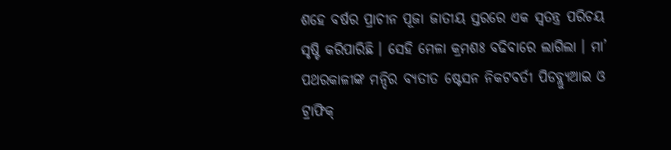ଶହେ ବର୍ଷର ପ୍ରାଚୀନ ପୂଜା ଜାତୀୟ ସ୍ତରରେ ଏକ ସ୍ୱତନ୍ତ୍ର ପରିଚୟ ସୃଷ୍ଟି କରିପାରିଛି । ସେହି ମେଳା କ୍ରମଶଃ ବଢିବାରେ ଲାଗିଲା । ମା’ ପଥରକାଳୀଙ୍କ ମନ୍ଦିର ବ୍ୟତୀତ ଷ୍ଟେସନ ନିକଟବର୍ତୀ ପିଡବ୍ଲ୍ୟୁଆଇ ଓ ଟ୍ରାଫିକ୍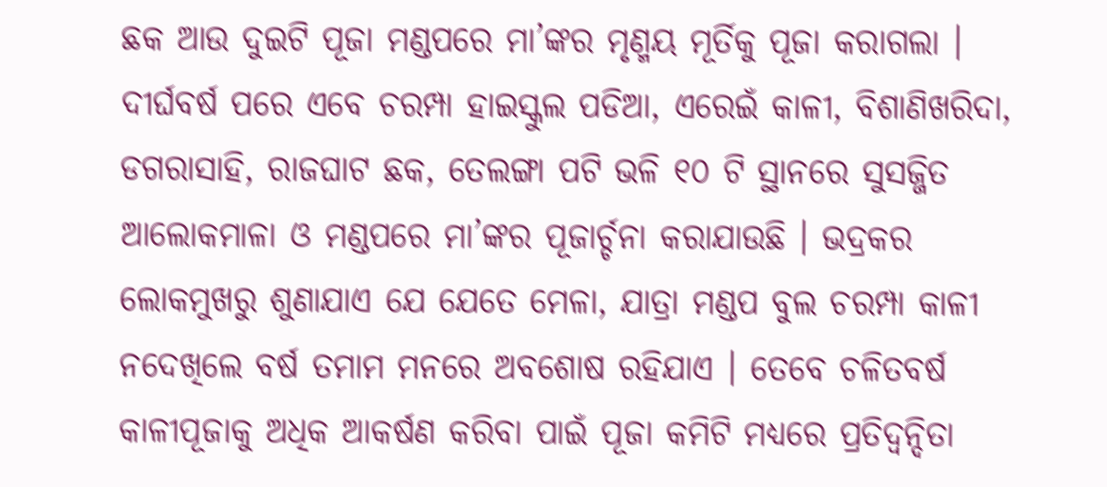ଛକ ଆଉ ଦୁଇଟି ପୂଜା ମଣ୍ଡପରେ ମା’ଙ୍କର ମୃଣ୍ମୟ ମୂର୍ତିକୁ ପୂଜା କରାଗଲା । ଦୀର୍ଘବର୍ଷ ପରେ ଏବେ ଚରମ୍ପା ହାଇସ୍କୁଲ ପଡିଆ, ଏରେଇଁ କାଳୀ, ବିଶାଣିଖରିଦା, ଡଗରାସାହି, ରାଜଘାଟ ଛକ, ତେଲଙ୍ଗା ପଟି ଭଳି ୧୦ ଟି ସ୍ଥାନରେ ସୁସଜ୍ଜିତ ଆଲୋକମାଳା ଓ ମଣ୍ଡପରେ ମା’ଙ୍କର ପୂଜାର୍ଚ୍ଚନା କରାଯାଉଛି । ଭଦ୍ରକର ଲୋକମୁଖରୁ ଶୁଣାଯାଏ ଯେ ଯେତେ ମେଳା, ଯାତ୍ରା ମଣ୍ଡପ ବୁଲ ଚରମ୍ପା କାଳୀ ନଦେଖିଲେ ବର୍ଷ ତମାମ ମନରେ ଅବଶୋଷ ରହିଯାଏ । ତେବେ ଚଳିତବର୍ଷ କାଳୀପୂଜାକୁ ଅଧିକ ଆକର୍ଷଣ କରିବା ପାଇଁ ପୂଜା କମିଟି ମଧ୍ୟରେ ପ୍ରତିଦ୍ୱନ୍ଦିତା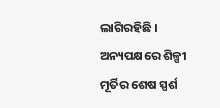ଲାଗିରହିଛି । ଅନ୍ୟପକ୍ଷରେ ଶିଳ୍ପୀ ମୂର୍ତିର ଶେଷ ସ୍ପର୍ଶ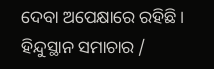ଦେବା ଅପେକ୍ଷାରେ ରହିଛି ।
ହିନ୍ଦୁସ୍ଥାନ ସମାଚାର /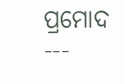ପ୍ରମୋଦ
---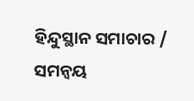ହିନ୍ଦୁସ୍ଥାନ ସମାଚାର / ସମନ୍ୱୟ